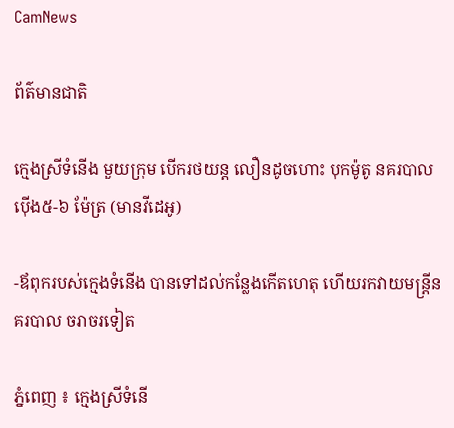CamNews

ព័ត៌មានជាតិ

ក្មេងស្រីទំនើង មួយក្រុម បើករថយន្ដ លឿនដូចហោះ បុកម៉ូតូ នគរបាល ប៉ើង៥-៦ ម៉ែត្រ (មានវីដេអូ)

-ឪពុករបស់ក្មេងទំនើង បានទៅដល់កន្លែងកើតហេតុ ហើយរកវាយមន្រ្តីនគរបាល ចរាចរទៀត

ភ្នំពេញ ៖ ក្មេងស្រីទំនើ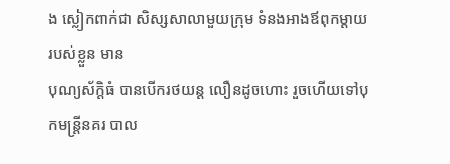ង ស្លៀកពាក់ជា សិស្សសាលាមួយក្រុម ទំនងអាងឪពុកម្ដាយ របស់ខ្លួន មាន
បុណ្យស័ក្ដិធំ បានបើករថយន្ដ លឿនដូចហោះ រួចហើយទៅបុកមន្ដ្រីនគរ បាល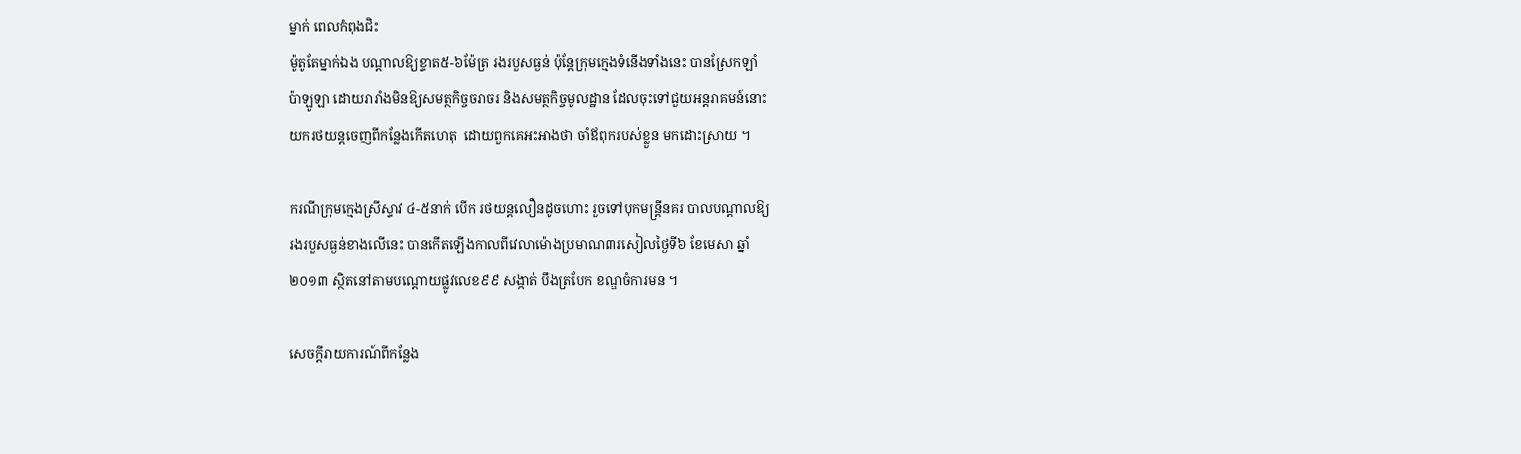ម្នាក់ ពេលកំពុងជិះ
ម៉ូតូតែម្នាក់ឯង បណ្ដាលឱ្យខ្ទាត៥-៦ម៉ែត្រ រងរបួសធ្ងន់ ប៉ុន្ដែក្រុមក្មេងទំនើងទាំងនេះ បានស្រែកឡាំ
ប៉ាឡូឡា ដោយរារាំងមិនឱ្យសមត្ថកិច្ចចរាចរ និងសមត្ថកិច្ចមូលដ្ឋាន ដែលចុះទៅជួយអន្ដរាគមន៍នោះ
យករថយន្ដចេញពីកន្លែងកើតហេតុ  ដោយពួកគេអះអាងថា ចាំឪពុករបស់ខ្លួន មកដោះស្រាយ ។

ករណីក្រុមក្មេងស្រីស្ទាវ ៤-៥នាក់ បើក រថយន្ដលឿនដូចហោះ រួចទៅបុកមន្ដ្រីនគរ បាលបណ្ដាលឱ្យ
រងរបួសធ្ងន់ខាងលើនេះ បានកើតឡើងកាលពីវេលាម៉ោងប្រមាណ៣រសៀលថ្ងៃទី៦ ខែមេសា ឆ្នាំ
២០១៣ ស្ថិតនៅតាមបណ្ដោយផ្លូវលេខ៩៩ សង្កាត់ បឹងត្របែក ខណ្ឌចំការមន ។

សេចក្ដីរាយការណ៍ពីកន្លែង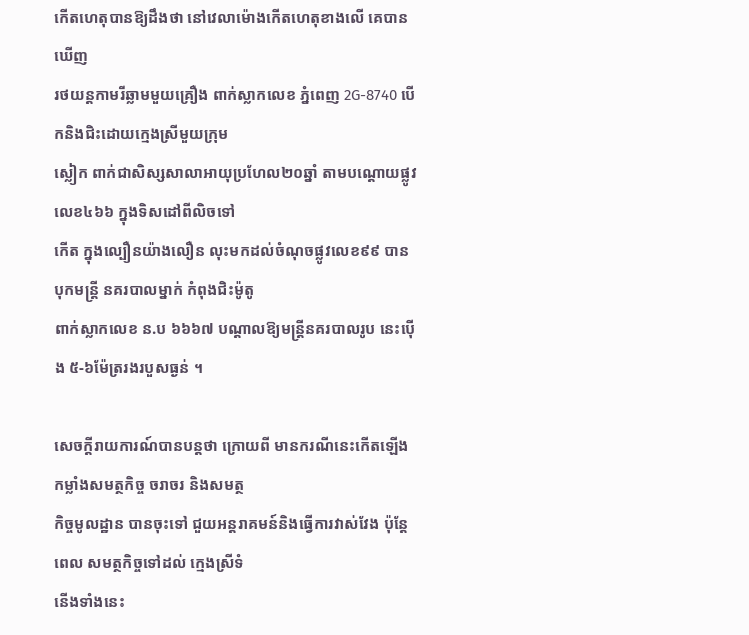កើតហេតុបានឱ្យដឹងថា នៅវេលាម៉ោងកើតហេតុខាងលើ គេបានឃើញ
រថយន្ដកាមរីឆ្លាមមួយគ្រឿង ពាក់ស្លាកលេខ ភ្នំពេញ 2G-8740 បើកនិងជិះដោយក្មេងស្រីមួយក្រុម
ស្លៀក ពាក់ជាសិស្សសាលាអាយុប្រហែល២០ឆ្នាំ តាមបណ្ដោយផ្លូវលេខ៤៦៦ ក្នុងទិសដៅពីលិចទៅ
កើត ក្នុងល្បឿនយ៉ាងលឿន លុះមកដល់ចំណុចផ្លូវលេខ៩៩ បានបុកមន្ដ្រី នគរបាលម្នាក់ កំពុងជិះម៉ូតូ
ពាក់ស្លាកលេខ ន.ប ៦៦៦៧ បណ្ដាលឱ្យមន្ដ្រីនគរបាលរូប នេះប៉ើង ៥-៦ម៉ែត្ររងរបួសធ្ងន់ ។

សេចក្ដីរាយការណ៍បានបន្ដថា ក្រោយពី មានករណីនេះកើតឡើង កម្លាំងសមត្ថកិច្ច ចរាចរ និងសមត្ថ
កិច្ចមូលដ្ឋាន បានចុះទៅ ជួយអន្ដរាគមន៍និងធ្វើការវាស់វែង ប៉ុន្ដែពេល សមត្ថកិច្ចទៅដល់ ក្មេងស្រីទំ
នើងទាំងនេះ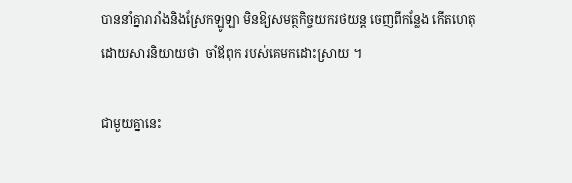បាននាំគ្នារារាំងនិងស្រែកឡូឡា មិនឱ្យសមត្ថកិច្ចយករថយន្ដ ចេញពីកន្លែង កើតហេតុ
ដោយសារនិយាយថា  ចាំឪពុក របស់គេមកដោះស្រាយ ។

ជាមួយគ្នានេះ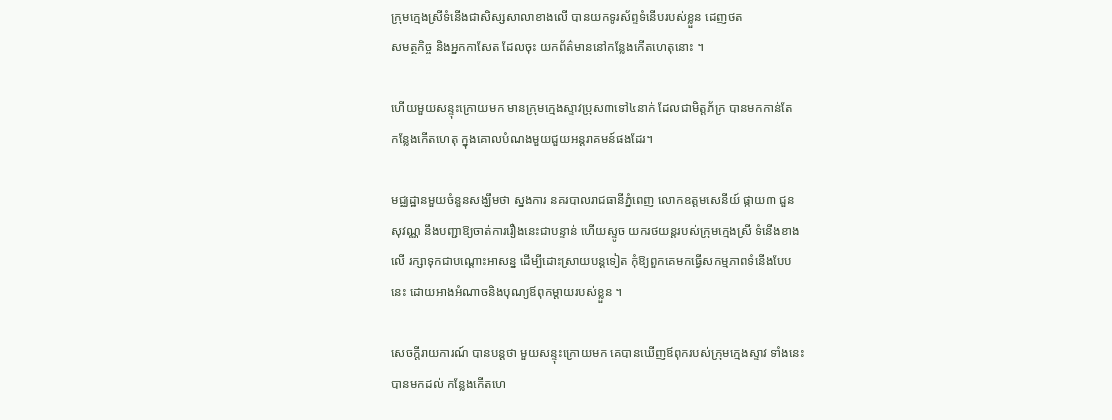ក្រុមក្មេងស្រីទំនើងជាសិស្សសាលាខាងលើ បានយកទូរស័ព្ទទំនើបរបស់ខ្លួន ដេញថត
សមត្ថកិច្ច និងអ្នកកាសែត ដែលចុះ យកព័ត៌មាននៅកន្លែងកើតហេតុនោះ ។

ហើយមួយសន្ទុះក្រោយមក មានក្រុមក្មេងស្ទាវប្រុស៣ទៅ៤នាក់ ដែលជាមិត្តភ័ក្រ បានមកកាន់តែ
កន្លែងកើតហេតុ ក្នុងគោលបំណងមួយជួយអន្តរាគមន៍ផងដែរ។

មជ្ឈដ្ឋានមួយចំនួនសង្ឃឹមថា ស្នងការ នគរបាលរាជធានីភ្នំពេញ លោកឧត្ដមសេនីយ៍ ផ្កាយ៣ ជួន
សុវណ្ណ នឹងបញ្ជាឱ្យចាត់ការរឿងនេះជាបន្ទាន់ ហើយស្ទូច យករថយន្ដរបស់ក្រុមក្មេងស្រី ទំនើងខាង
លើ រក្សាទុកជាបណ្ដោះអាសន្ន ដើម្បីដោះស្រាយបន្ដទៀត កុំឱ្យពួកគេមកធ្វើសកម្មភាពទំនើងបែប
នេះ ដោយអាងអំណាចនិងបុណ្យឪពុកម្ដាយរបស់ខ្លួន ។

សេចក្តីរាយការណ៍ បានបន្តថា មួយសន្ទុះក្រោយមក គេបានឃើញឪពុករបស់ក្រុមក្មេងស្ទាវ ទាំងនេះ
បានមកដល់ កន្លែងកើតហេ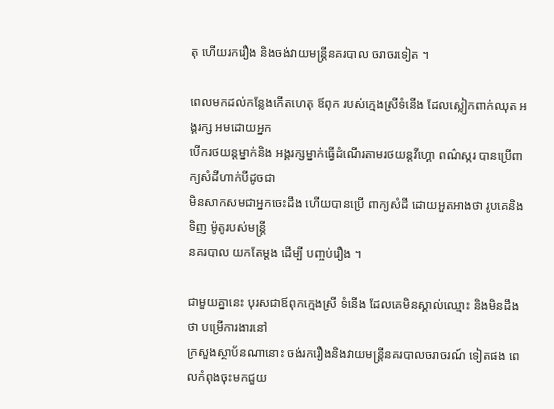តុ ហើយរករឿង និងចង់វាយមន្រ្តីនគរបាល ចរាចរទៀត ។

ពេលមកដល់កន្លែងកើតហេតុ ឪពុក របស់ក្មេងស្រីទំនើង ដែលស្លៀកពាក់ឈុត អង្គរក្ស អមដោយអ្នក
បើករថយន្ដម្នាក់និង អង្គរក្សម្នាក់ធ្វើដំណើរតាមរថយន្ដវីហ្គោ ពណ៌ស្ករ បានប្រើពាក្យសំដីហាក់បីដូចជា
មិនសាកសមជាអ្នកចេះដឹង ហើយបានប្រើ ពាក្យសំដី ដោយអួតអាងថា រូបគេនិងទិញ ម៉ូតូរបស់មន្ដ្រី
នគរបាល យកតែម្ដង ដើម្បី បញ្ចប់រឿង ។

ជាមួយគ្នានេះ បុរសជាឪពុកក្មេងស្រី ទំនើង ដែលគេមិនស្គាល់ឈ្មោះ និងមិនដឹង ថា បម្រើការងារនៅ
ក្រសួងស្ថាប័នណានោះ ចង់រករឿងនិងវាយមន្ដ្រីនគរបាលចរាចរណ៍ ទៀតផង ពេលកំពុងចុះមកជួយ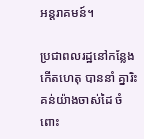អន្ដរាគមន៍។

ប្រជាពលរដ្ឋនៅកន្លែងកើតហេតុ បាននាំ គ្នារិះគន់យ៉ាងចាស់ដៃ ចំពោះ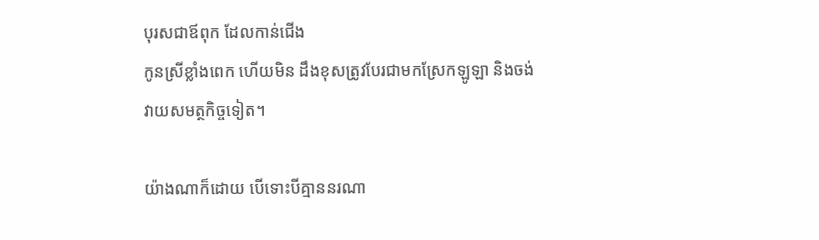បុរសជាឪពុក ដែលកាន់ជើង
កូនស្រីខ្លាំងពេក ហើយមិន ដឹងខុសត្រូវបែរជាមកស្រែកឡូឡា និងចង់ វាយសមត្ថកិច្ចទៀត។

យ៉ាងណាក៏ដោយ បើទោះបីគ្មាននរណា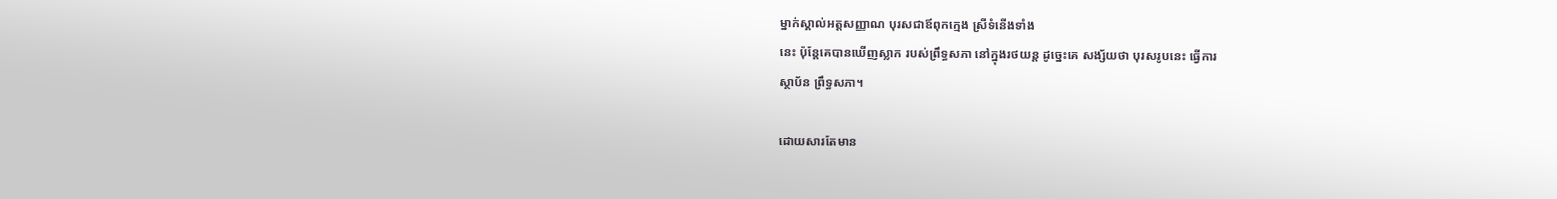ម្នាក់ស្គាល់អត្ដសញ្ញាណ បុរសជាឪពុកក្មេង ស្រីទំនើងទាំង
នេះ ប៉ុន្ដែគេបានឃើញស្លាក របស់ព្រឹទ្ធសភា នៅក្នុងរថយន្ដ ដូច្នេះគេ សង្ស័យថា បុរសរូបនេះ ធ្វើការ
ស្ថាប័ន ព្រឹទ្ធសភា។

ដោយសារតែមាន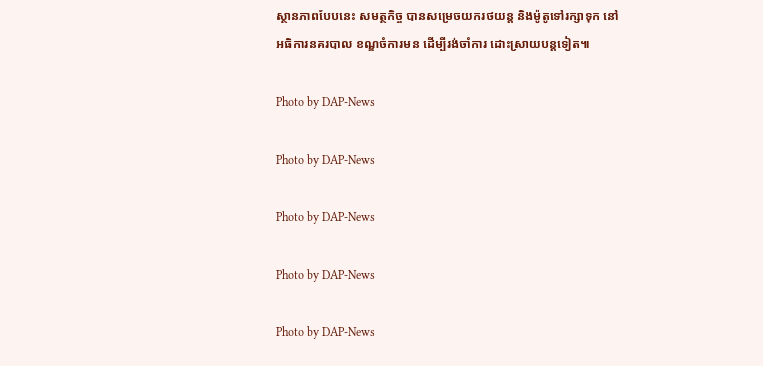ស្ថានភាពបែបនេះ សមត្ថកិច្ច បានសម្រេចយករថយន្ត និងម៉ូតូទៅរក្សាទុក នៅ
អធិការនគរបាល ខណ្ឌចំការមន ដើម្បីរង់ចាំការ ដោះស្រាយបន្តទៀត៕

Photo by DAP-News

Photo by DAP-News

Photo by DAP-News

Photo by DAP-News

Photo by DAP-News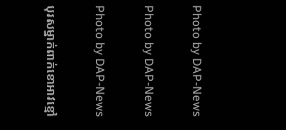Photo by DAP-News

Photo by DAP-News

Photo by DAP-News

បុរសម្នាក់ពាក់ខោអាវខ្មៅ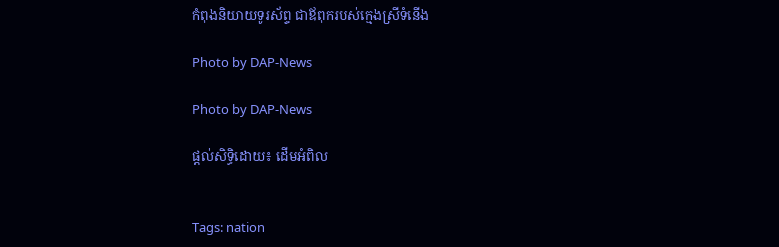កំពុងនិយាយទូរស័ព្ទ ជាឪពុករបស់ក្មេងស្រីទំនើង

Photo by DAP-News

Photo by DAP-News

ផ្តល់សិទ្ធិដោយ៖ ដើមអំពិល


Tags: nation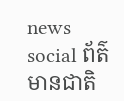news social ព័ត៌មានជាតិ